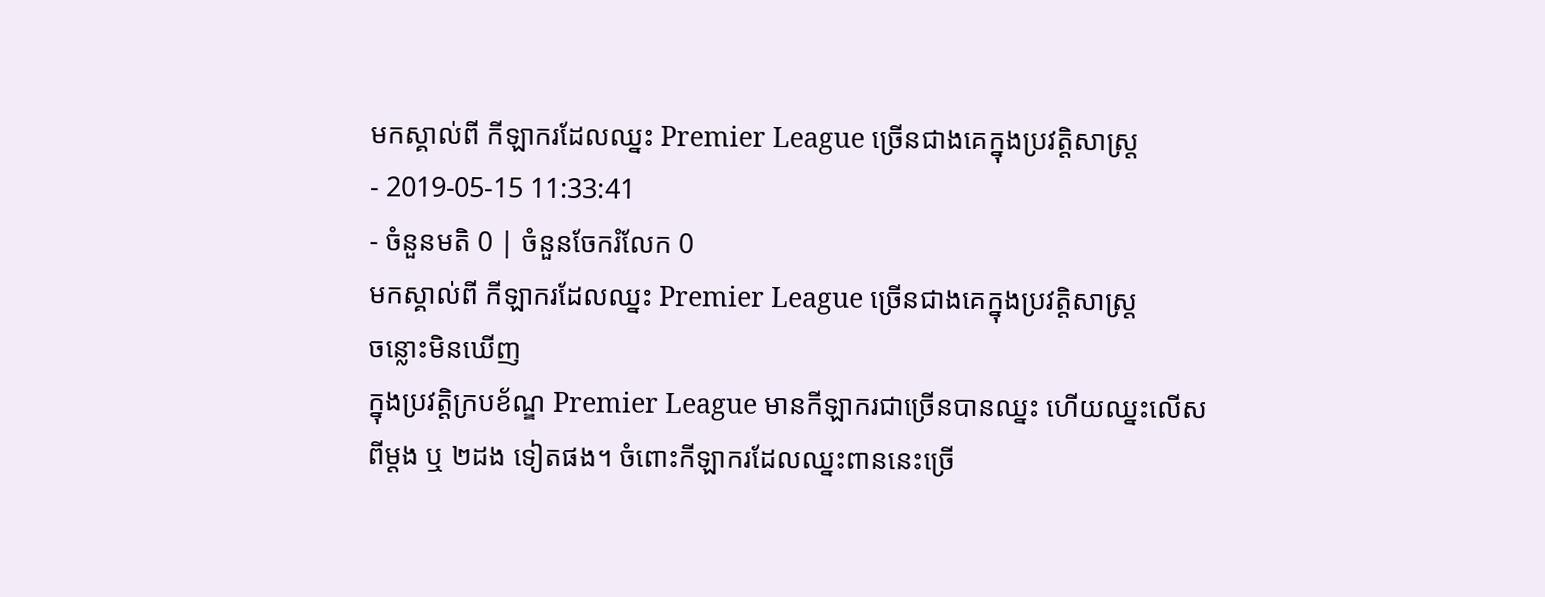មកស្គាល់ពី កីឡាករដែលឈ្នះ Premier League ច្រើនជាងគេក្នុងប្រវត្តិសាស្ត្រ
- 2019-05-15 11:33:41
- ចំនួនមតិ 0 | ចំនួនចែករំលែក 0
មកស្គាល់ពី កីឡាករដែលឈ្នះ Premier League ច្រើនជាងគេក្នុងប្រវត្តិសាស្ត្រ
ចន្លោះមិនឃើញ
ក្នុងប្រវត្តិក្របខ័ណ្ឌ Premier League មានកីឡាករជាច្រើនបានឈ្នះ ហើយឈ្នះលើសពីម្ដង ឬ ២ដង ទៀតផង។ ចំពោះកីឡាករដែលឈ្នះពាននេះច្រើ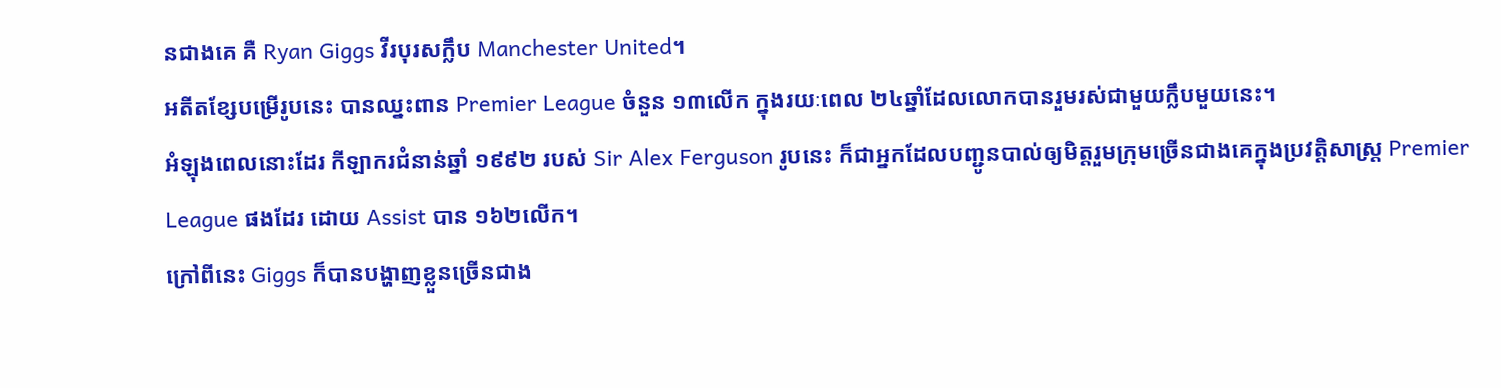នជាងគេ គឺ Ryan Giggs វីរបុរសក្លឹប Manchester United។
អតីតខ្សែបម្រើរូបនេះ បានឈ្នះពាន Premier League ចំនួន ១៣លើក ក្នុងរយៈពេល ២៤ឆ្នាំដែលលោកបានរួមរស់ជាមួយក្លឹបមួយនេះ។
អំឡុងពេលនោះដែរ កីឡាករជំនាន់ឆ្នាំ ១៩៩២ របស់ Sir Alex Ferguson រូបនេះ ក៏ជាអ្នកដែលបញ្ជូនបាល់ឲ្យមិត្តរួមក្រុមច្រើនជាងគេក្នុងប្រវត្តិសាស្ត្រ Premier League ផងដែរ ដោយ Assist បាន ១៦២លើក។
ក្រៅពីនេះ Giggs ក៏បានបង្ហាញខ្លួនច្រើនជាង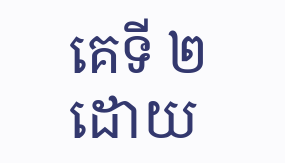គេទី ២ ដោយ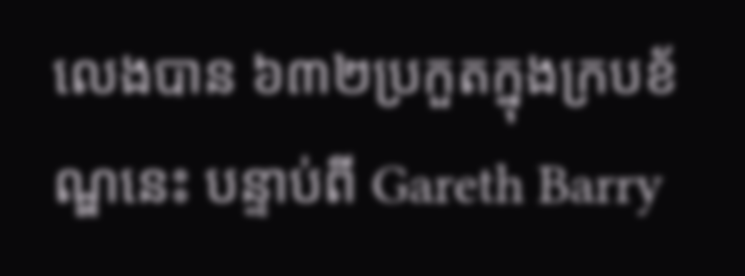លេងបាន ៦៣២ប្រកួតក្នុងក្របខ័ណ្ឌនេះ បន្ទាប់ពី Gareth Barry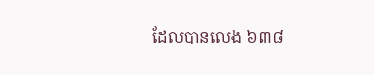ដែលបានលេង ៦៣៨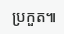ប្រកួត៕